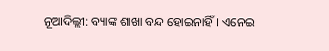ନୂଆଦିଲ୍ଲୀ: ବ୍ୟାଙ୍କ ଶାଖା ବନ୍ଦ ହୋଇନାହିଁ । ଏନେଇ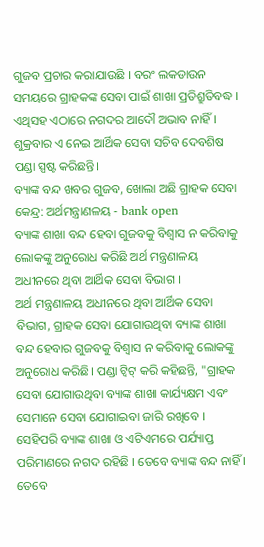ଗୁଜବ ପ୍ରଚାର କରାଯାଉଛି । ବରଂ ଲକଡାଉନ ସମୟରେ ଗ୍ରାହକଙ୍କ ସେବା ପାଇଁ ଶାଖା ପ୍ରତିଶ୍ରୁତିବଦ୍ଧ । ଏଥିସହ ଏଠାରେ ନଗଦର ଆଦୌ ଅଭାବ ନାହିଁ । ଶୁକ୍ରବାର ଏ ନେଇ ଆର୍ଥିକ ସେବା ସଚିବ ଦେବଶିଷ ପଣ୍ଡା ସ୍ପଷ୍ଟ କରିଛନ୍ତି।
ବ୍ୟାଙ୍କ ବନ୍ଦ ଖବର ଗୁଜବ, ଖୋଲା ଅଛି ଗ୍ରାହକ ସେବା କେନ୍ଦ୍ର: ଅର୍ଥମନ୍ତ୍ରାଣଳୟ - bank open
ବ୍ୟାଙ୍କ ଶାଖା ବନ୍ଦ ହେବା ଗୁଜବକୁ ବିଶ୍ୱାସ ନ କରିବାକୁ ଲୋକଙ୍କୁ ଅନୁରୋଧ କରିଛି ଅର୍ଥ ମନ୍ତ୍ରଣାଳୟ ଅଧୀନରେ ଥିବା ଆର୍ଥିକ ସେବା ବିଭାଗ ।
ଅର୍ଥ ମନ୍ତ୍ରଣାଳୟ ଅଧୀନରେ ଥିବା ଆର୍ଥିକ ସେବା ବିଭାଗ, ଗ୍ରାହକ ସେବା ଯୋଗାଉଥିବା ବ୍ୟାଙ୍କ ଶାଖା ବନ୍ଦ ହେବାର ଗୁଜବକୁ ବିଶ୍ୱାସ ନ କରିବାକୁ ଲୋକଙ୍କୁ ଅନୁରୋଧ କରିଛି। ପଣ୍ଡା ଟ୍ୱିଟ୍ କରି କହିଛନ୍ତି, "ଗ୍ରାହକ ସେବା ଯୋଗାଉଥିବା ବ୍ୟାଙ୍କ ଶାଖା କାର୍ଯ୍ୟକ୍ଷମ ଏବଂ ସେମାନେ ସେବା ଯୋଗାଇବା ଜାରି ରଖିବେ ।
ସେହିପରି ବ୍ୟାଙ୍କ ଶାଖା ଓ ଏଟିଏମରେ ପର୍ଯ୍ୟାପ୍ତ ପରିମାଣରେ ନଗଦ ରହିଛି । ତେବେ ବ୍ୟାଙ୍କ ବନ୍ଦ ନାହିଁ । ତେବେ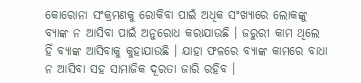କୋରୋନା ସଂକ୍ରମଣକୁ ରୋକିବା ପାଇଁ ଅଧିକ ସଂଖ୍ୟାରେ ଲୋକଙ୍କୁ ବ୍ୟାଙ୍କ ନ ଆସିବା ପାଇଁ ଅନୁରୋଧ କରାଯାଉଛି । ଜରୁରୀ କାମ ଥିଲେ ହିଁ ବ୍ୟାଙ୍କ ଆସିବାକୁ କୁହାଯାଉଛି । ଯାହା ଫଳରେ ବ୍ୟାଙ୍କ କାମରେ ବାଧା ନ ଆସିବା ସହ ସାମାଜିକ ଦୂରତା ଜାରି ରହିବ ।